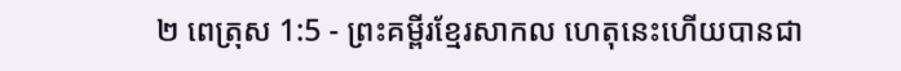២ ពេត្រុស 1:5 - ព្រះគម្ពីរខ្មែរសាកល ហេតុនេះហើយបានជា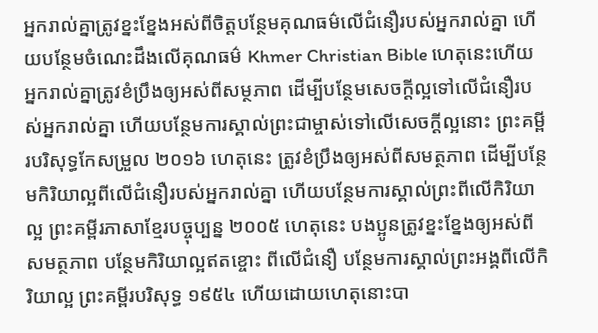អ្នករាល់គ្នាត្រូវខ្នះខ្នែងអស់ពីចិត្តបន្ថែមគុណធម៌លើជំនឿរបស់អ្នករាល់គ្នា ហើយបន្ថែមចំណេះដឹងលើគុណធម៌ Khmer Christian Bible ហេតុនេះហើយ អ្នករាល់គ្នាត្រូវខំប្រឹងឲ្យអស់ពីសម្ថភាព ដើម្បីបន្ថែមសេចក្ដីល្អទៅលើជំនឿរបស់អ្នករាល់គ្នា ហើយបន្ថែមការស្គាល់ព្រះជាម្ចាស់ទៅលើសេចក្ដីល្អនោះ ព្រះគម្ពីរបរិសុទ្ធកែសម្រួល ២០១៦ ហេតុនេះ ត្រូវខំប្រឹងឲ្យអស់ពីសមត្ថភាព ដើម្បីបន្ថែមកិរិយាល្អពីលើជំនឿរបស់អ្នករាល់គ្នា ហើយបន្ថែមការស្គាល់ព្រះពីលើកិរិយាល្អ ព្រះគម្ពីរភាសាខ្មែរបច្ចុប្បន្ន ២០០៥ ហេតុនេះ បងប្អូនត្រូវខ្នះខ្នែងឲ្យអស់ពីសមត្ថភាព បន្ថែមកិរិយាល្អឥតខ្ចោះ ពីលើជំនឿ បន្ថែមការស្គាល់ព្រះអង្គពីលើកិរិយាល្អ ព្រះគម្ពីរបរិសុទ្ធ ១៩៥៤ ហើយដោយហេតុនោះបា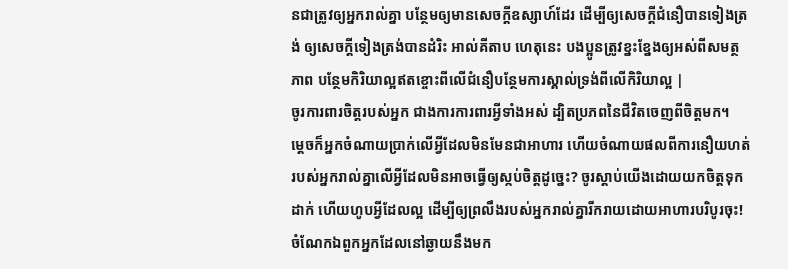នជាត្រូវឲ្យអ្នករាល់គ្នា បន្ថែមឲ្យមានសេចក្ដីឧស្សាហ៍ដែរ ដើម្បីឲ្យសេចក្ដីជំនឿបានទៀងត្រង់ ឲ្យសេចក្ដីទៀងត្រង់បានដំរិះ អាល់គីតាប ហេតុនេះ បងប្អូនត្រូវខ្នះខ្នែងឲ្យអស់ពីសមត្ថភាព បន្ថែមកិរិយាល្អឥតខ្ចោះពីលើជំនឿបន្ថែមការស្គាល់ទ្រង់ពីលើកិរិយាល្អ |
ចូរការពារចិត្តរបស់អ្នក ជាងការការពារអ្វីទាំងអស់ ដ្បិតប្រភពនៃជីវិតចេញពីចិត្តមក។
ម្ដេចក៏អ្នកចំណាយប្រាក់លើអ្វីដែលមិនមែនជាអាហារ ហើយចំណាយផលពីការនឿយហត់របស់អ្នករាល់គ្នាលើអ្វីដែលមិនអាចធ្វើឲ្យស្កប់ចិត្តដូច្នេះ? ចូរស្ដាប់យើងដោយយកចិត្តទុកដាក់ ហើយហូបអ្វីដែលល្អ ដើម្បីឲ្យព្រលឹងរបស់អ្នករាល់គ្នារីករាយដោយអាហារបរិបូរចុះ!
ចំណែកឯពួកអ្នកដែលនៅឆ្ងាយនឹងមក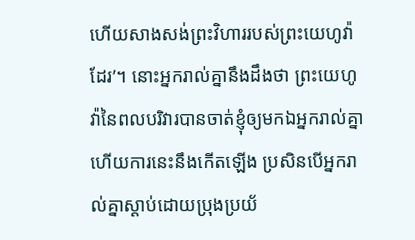ហើយសាងសង់ព្រះវិហាររបស់ព្រះយេហូវ៉ាដែរ’។ នោះអ្នករាល់គ្នានឹងដឹងថា ព្រះយេហូវ៉ានៃពលបរិវារបានចាត់ខ្ញុំឲ្យមកឯអ្នករាល់គ្នា ហើយការនេះនឹងកើតឡើង ប្រសិនបើអ្នករាល់គ្នាស្ដាប់ដោយប្រុងប្រយ័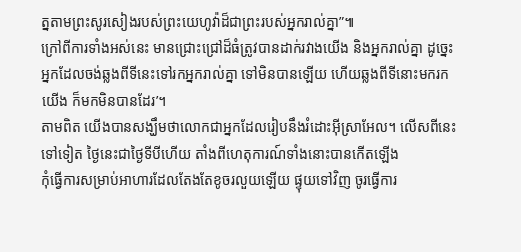ត្នតាមព្រះសូរសៀងរបស់ព្រះយេហូវ៉ាដ៏ជាព្រះរបស់អ្នករាល់គ្នា”៕
ក្រៅពីការទាំងអស់នេះ មានជ្រោះជ្រៅដ៏ធំត្រូវបានដាក់រវាងយើង និងអ្នករាល់គ្នា ដូច្នេះអ្នកដែលចង់ឆ្លងពីទីនេះទៅរកអ្នករាល់គ្នា ទៅមិនបានឡើយ ហើយឆ្លងពីទីនោះមករកយើង ក៏មកមិនបានដែរ’។
តាមពិត យើងបានសង្ឃឹមថាលោកជាអ្នកដែលរៀបនឹងរំដោះអ៊ីស្រាអែល។ លើសពីនេះទៅទៀត ថ្ងៃនេះជាថ្ងៃទីបីហើយ តាំងពីហេតុការណ៍ទាំងនោះបានកើតឡើង
កុំធ្វើការសម្រាប់អាហារដែលតែងតែខូចរលួយឡើយ ផ្ទុយទៅវិញ ចូរធ្វើការ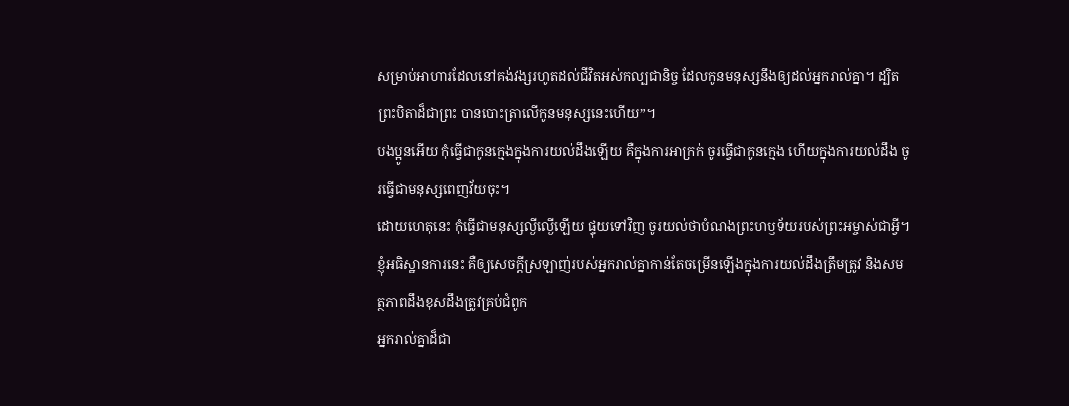សម្រាប់អាហារដែលនៅគង់វង្សរហូតដល់ជីវិតអស់កល្បជានិច្ច ដែលកូនមនុស្សនឹងឲ្យដល់អ្នករាល់គ្នា។ ដ្បិតព្រះបិតាដ៏ជាព្រះ បានបោះត្រាលើកូនមនុស្សនេះហើយ”។
បងប្អូនអើយ កុំធ្វើជាកូនក្មេងក្នុងការយល់ដឹងឡើយ គឺក្នុងការអាក្រក់ ចូរធ្វើជាកូនក្មេង ហើយក្នុងការយល់ដឹង ចូរធ្វើជាមនុស្សពេញវ័យចុះ។
ដោយហេតុនេះ កុំធ្វើជាមនុស្សល្ងីល្ងើឡើយ ផ្ទុយទៅវិញ ចូរយល់ថាបំណងព្រះហឫទ័យរបស់ព្រះអម្ចាស់ជាអ្វី។
ខ្ញុំអធិស្ឋានការនេះ គឺឲ្យសេចក្ដីស្រឡាញ់របស់អ្នករាល់គ្នាកាន់តែចម្រើនឡើងក្នុងការយល់ដឹងត្រឹមត្រូវ និងសមត្ថភាពដឹងខុសដឹងត្រូវគ្រប់ជំពូក
អ្នករាល់គ្នាដ៏ជា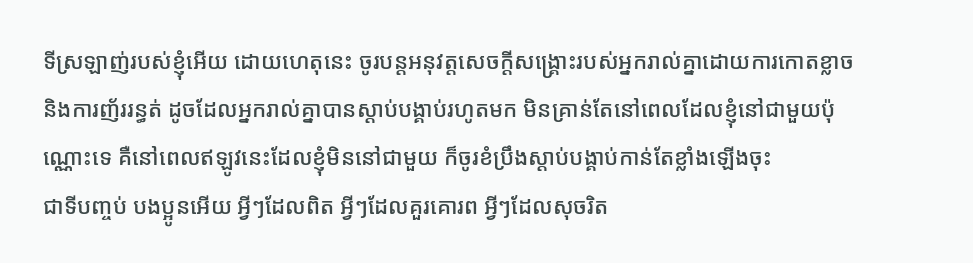ទីស្រឡាញ់របស់ខ្ញុំអើយ ដោយហេតុនេះ ចូរបន្តអនុវត្តសេចក្ដីសង្គ្រោះរបស់អ្នករាល់គ្នាដោយការកោតខ្លាច និងការញ័ររន្ធត់ ដូចដែលអ្នករាល់គ្នាបានស្ដាប់បង្គាប់រហូតមក មិនគ្រាន់តែនៅពេលដែលខ្ញុំនៅជាមួយប៉ុណ្ណោះទេ គឺនៅពេលឥឡូវនេះដែលខ្ញុំមិននៅជាមួយ ក៏ចូរខំប្រឹងស្ដាប់បង្គាប់កាន់តែខ្លាំងឡើងចុះ
ជាទីបញ្ចប់ បងប្អូនអើយ អ្វីៗដែលពិត អ្វីៗដែលគួរគោរព អ្វីៗដែលសុចរិត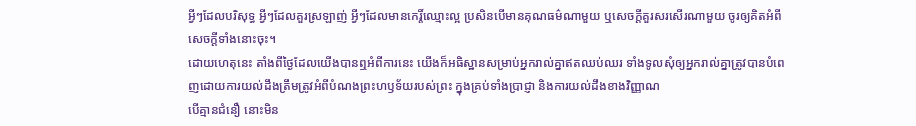អ្វីៗដែលបរិសុទ្ធ អ្វីៗដែលគួរស្រឡាញ់ អ្វីៗដែលមានកេរ្តិ៍ឈ្មោះល្អ ប្រសិនបើមានគុណធម៌ណាមួយ ឬសេចក្ដីគួរសរសើរណាមួយ ចូរឲ្យគិតអំពីសេចក្ដីទាំងនោះចុះ។
ដោយហេតុនេះ តាំងពីថ្ងៃដែលយើងបានឮអំពីការនេះ យើងក៏អធិស្ឋានសម្រាប់អ្នករាល់គ្នាឥតឈប់ឈរ ទាំងទូលសុំឲ្យអ្នករាល់គ្នាត្រូវបានបំពេញដោយការយល់ដឹងត្រឹមត្រូវអំពីបំណងព្រះហឫទ័យរបស់ព្រះ ក្នុងគ្រប់ទាំងប្រាជ្ញា និងការយល់ដឹងខាងវិញ្ញាណ
បើគ្មានជំនឿ នោះមិន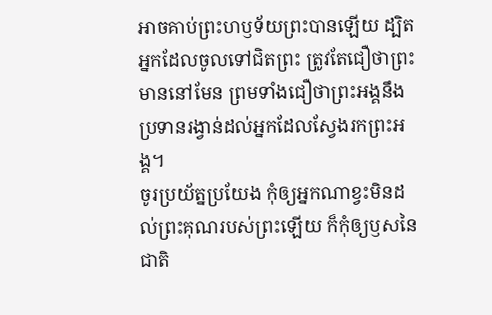អាចគាប់ព្រះហឫទ័យព្រះបានឡើយ ដ្បិតអ្នកដែលចូលទៅជិតព្រះ ត្រូវតែជឿថាព្រះមាននៅមែន ព្រមទាំងជឿថាព្រះអង្គនឹងប្រទានរង្វាន់ដល់អ្នកដែលស្វែងរកព្រះអង្គ។
ចូរប្រយ័ត្នប្រយែង កុំឲ្យអ្នកណាខ្វះមិនដល់ព្រះគុណរបស់ព្រះឡើយ ក៏កុំឲ្យឫសនៃជាតិ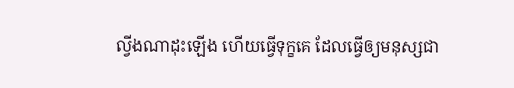ល្វីងណាដុះឡើង ហើយធ្វើទុក្ខគេ ដែលធ្វើឲ្យមនុស្សជា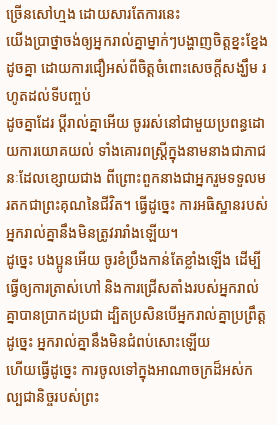ច្រើនសៅហ្មង ដោយសារតែការនេះ
យើងប្រាថ្នាចង់ឲ្យអ្នករាល់គ្នាម្នាក់ៗបង្ហាញចិត្តខ្នះខ្នែងដូចគ្នា ដោយការជឿអស់ពីចិត្តចំពោះសេចក្ដីសង្ឃឹម រហូតដល់ទីបញ្ចប់
ដូចគ្នាដែរ ប្ដីរាល់គ្នាអើយ ចូររស់នៅជាមួយប្រពន្ធដោយការយោគយល់ ទាំងគោរពស្ត្រីក្នុងនាមនាងជាភាជនៈដែលខ្សោយជាង ពីព្រោះពួកនាងជាអ្នករួមទទួលមរតកជាព្រះគុណនៃជីវិត។ ធ្វើដូច្នេះ ការអធិស្ឋានរបស់អ្នករាល់គ្នានឹងមិនត្រូវរារាំងឡើយ។
ដូច្នេះ បងប្អូនអើយ ចូរខំប្រឹងកាន់តែខ្លាំងឡើង ដើម្បីធ្វើឲ្យការត្រាស់ហៅ និងការជ្រើសតាំងរបស់អ្នករាល់គ្នាបានប្រាកដប្រជា ដ្បិតប្រសិនបើអ្នករាល់គ្នាប្រព្រឹត្តដូច្នេះ អ្នករាល់គ្នានឹងមិនជំពប់សោះឡើយ
ហើយធ្វើដូច្នេះ ការចូលទៅក្នុងអាណាចក្រដ៏អស់កល្បជានិច្ចរបស់ព្រះ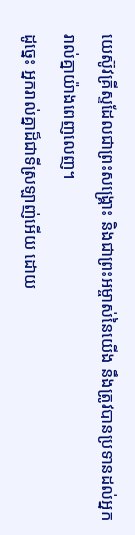យេស៊ូវគ្រីស្ទដែលជាព្រះសង្គ្រោះ និងជាព្រះអម្ចាស់នៃយើង នឹងត្រូវបានប្រទានដល់អ្នករាល់គ្នាយ៉ាងពេញលេញ។
ដូច្នេះ អ្នករាល់គ្នាដ៏ជាទីស្រឡាញ់អើយ ដោយ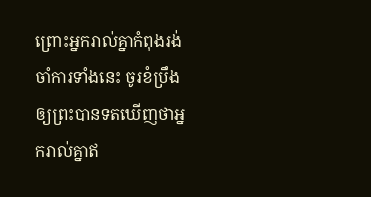ព្រោះអ្នករាល់គ្នាកំពុងរង់ចាំការទាំងនេះ ចូរខំប្រឹងឲ្យព្រះបានទតឃើញថាអ្នករាល់គ្នាឥ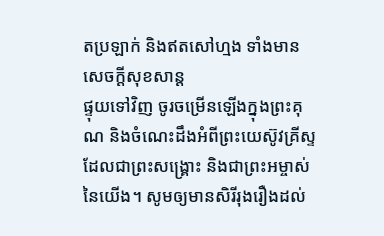តប្រឡាក់ និងឥតសៅហ្មង ទាំងមានសេចក្ដីសុខសាន្ត
ផ្ទុយទៅវិញ ចូរចម្រើនឡើងក្នុងព្រះគុណ និងចំណេះដឹងអំពីព្រះយេស៊ូវគ្រីស្ទដែលជាព្រះសង្គ្រោះ និងជាព្រះអម្ចាស់នៃយើង។ សូមឲ្យមានសិរីរុងរឿងដល់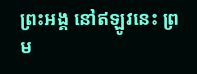ព្រះអង្គ នៅឥឡូវនេះ ព្រម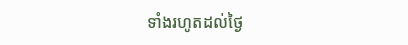ទាំងរហូតដល់ថ្ងៃ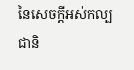នៃសេចក្ដីអស់កល្បជានិ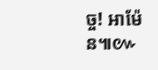ច្ច! អាម៉ែន៕៚